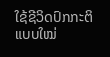ໃຊ້ຊີວິດປົກກະຕິແບບໃໝ່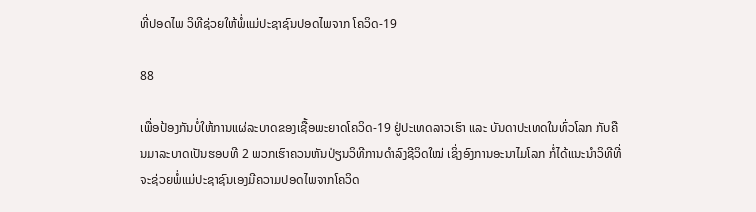ທີ່ປອດໄພ ວິທີຊ່ວຍໃຫ້ພໍ່ແມ່ປະຊາຊົນປອດໄພຈາກ ໂຄວິດ-19

88

ເພື່ອປ້ອງກັນບໍ່ໃຫ້ການແຜ່ລະບາດຂອງເຊື້ອພະຍາດໂຄວິດ-19 ຢູ່ປະເທດລາວເຮົາ ແລະ ບັນດາປະເທດໃນທົ່ວໂລກ ກັບຄືນມາລະບາດເປັນຮອບທີ 2 ພວກເຮົາຄວນຫັນປ່ຽນວິທີການດຳລົງຊີວິດໃໝ່ ເຊິ່ງອົງການອະນາໄມໂລກ ກໍ່ໄດ້ແນະນຳວິທີທີ່ຈະຊ່ວຍພໍ່ແມ່ປະຊາຊົນເອງມີຄວາມປອດໄພຈາກໂຄວິດ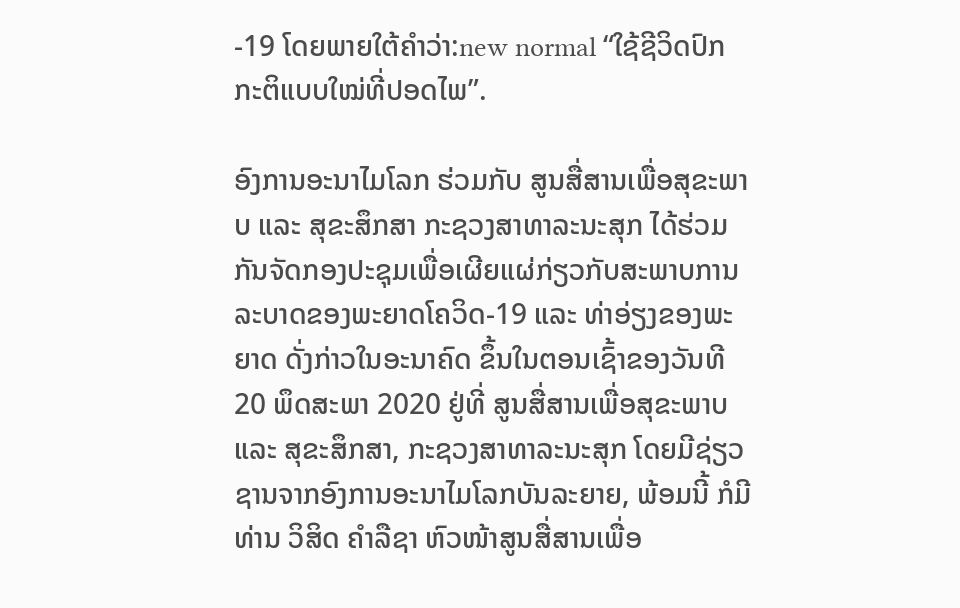-19 ໂດຍພາຍໃຕ້ຄຳວ່າ:new normal “ໃຊ້ຊີວິດປົກກະຕິແບບໃໝ່ທີ່ປອດໄພ”.

ອົງການອະນາໄມໂລກ ຮ່ວມກັບ ສູນສື່ສານເພື່ອສຸຂະພາບ ແລະ ສຸຂະສຶກສາ ກະຊວງສາທາລະນະສຸກ ໄດ້ຮ່ວມກັນຈັດກອງປະຊຸມເພື່ອເຜີຍແຜ່ກ່ຽວກັບສະພາບການລະບາດຂອງພະຍາດໂຄວິດ-19 ແລະ ທ່າອ່ຽງຂອງພະຍາດ ດັ່ງກ່າວໃນອະນາຄົດ ຂຶ້ນໃນຕອນເຊົ້າຂອງວັນທີ 20 ພຶດສະພາ 2020 ຢູ່ທີ່ ສູນສື່ສານເພື່ອສຸຂະພາບ ແລະ ສຸຂະສຶກສາ, ກະຊວງສາທາລະນະສຸກ ໂດຍມີຊ່ຽວຊານຈາກອົງການອະນາໄມໂລກບັນລະຍາຍ, ພ້ອມນີ້ ກໍມີທ່ານ ວິສິດ ຄຳລືຊາ ຫົວໜ້າສູນສື່ສານເພື່ອ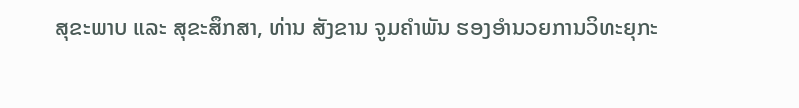ສຸຂະພາບ ແລະ ສຸຂະສຶກສາ, ທ່ານ ສັງຂານ ຈູມຄຳພັນ ຮອງອຳນວຍການວິທະຍຸກະ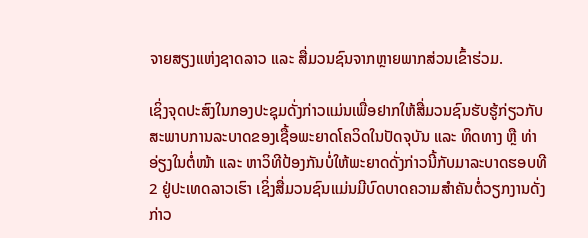ຈາຍສຽງແຫ່ງຊາດລາວ ແລະ ສື່ມວນຊົນຈາກຫຼາຍພາກສ່ວນເຂົ້າຮ່ວມ.

ເຊິ່ງຈຸດປະສົງໃນກອງປະຊຸມດັ່ງກ່າວແມ່ນເພື່ອຢາກໃຫ້ສື່ມວນຊົນຮັບຮູ້ກ່ຽວກັບສະພາບການລະບາດຂອງເຊື້ອພະຍາດໂຄວິດໃນປັດຈຸບັນ ແລະ ທິດທາງ ຫຼື ທ່າອ່ຽງໃນຕໍ່ໜ້າ ແລະ ຫາວິທີປ້ອງກັນບໍ່ໃຫ້ພະຍາດດັ່ງກ່າວນີ້ກັບມາລະບາດຮອບທີ 2 ຢູ່ປະເທດລາວເຮົາ ເຊິ່ງສື່ມວນຊົນແມ່ນມີບົດບາດຄວາມສຳຄັນຕໍ່ວຽກງານດັ່ງກ່າວ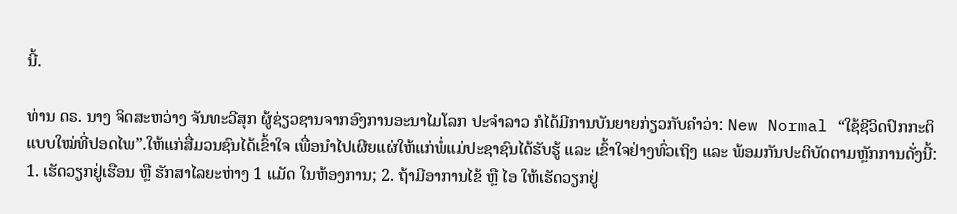ນີ້.

ທ່ານ ດຣ. ນາງ ຈິດສະຫວ່າງ ຈັນທະວີສຸກ ຜູ້ຊ່ຽວຊານຈາກອົງການອະນາໄມໂລກ ປະຈຳລາວ ກໍໄດ້ມີການບັນຍາຍກ່ຽວກັບຄຳວ່າ: New Normal “ໃຊ້ຊີວິດປົກກະຕິແບບໃໝ່ທີ່ປອດໄພ”.ໃຫ້ແກ່ສື່ມວນຊົນໄດ້ເຂົ້າໃຈ ເພື່ອນຳໄປເຜີຍແຜ່ໃຫ້ແກ່ພໍ່ແມ່ປະຊາຊົນໄດ້ຮັບຮູ້ ແລະ ເຂົ້າໃຈຢ່າງທົ່ວເຖິງ ແລະ ພ້ອມກັນປະຕິບັດຕາມຫຼັກການດັ່ງນີ້: 1. ເຮັດວຽກຢູ່ເຮືອນ ຫຼື ຮັກສາໄລຍະຫ່າງ 1 ແມັດ ໃນຫ້ອງການ; 2. ຖ້າມີອາການໄຂ້ ຫຼື ໄອ ໃຫ້ເຮັດວຽກຢູ່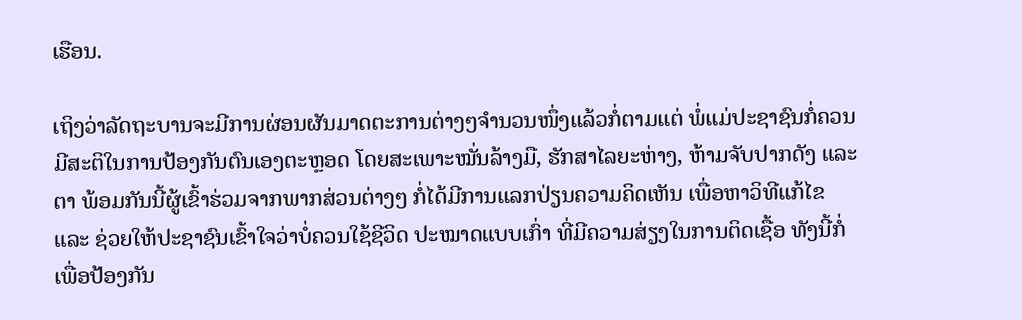ເຮືອນ.

ເຖິງວ່າລັດຖະບານຈະມີການຜ່ອນຜັນມາດຕະການຕ່າງໆຈຳນວນໜຶ່ງແລ້ວກໍ່ຕາມແຕ່ ພໍ່ແມ່ປະຊາຊົນກໍ່ຄວນມີສະຕິໃນການປ້ອງກັນຕົນເອງຕະຫຼອດ ໂດຍສະເພາະໝັ່ນລ້າງມື, ຮັກສາໄລຍະຫ່າງ, ຫ້າມຈັບປາກດັງ ແລະ ຕາ ພ້ອມກັນນີ້ຜູ້ເຂົ້າຮ່ວມຈາກພາກສ່ວນຕ່າງໆ ກໍ່ໄດ້ມີການແລກປ່ຽນຄວາມຄິດເຫັນ ເພື່ອຫາວິທີແກ້ໄຂ ແລະ ຊ່ວຍໃຫ້ປະຊາຊົນເຂົ້າໃຈວ່າບໍ່ຄວນໃຊ້ຊີວິດ ປະໝາດແບບເກົ່າ ທີ່ມີຄວາມສ່ຽງໃນການຕິດເຊື້ອ ທັງນີ້ກໍ່ເພື່ອປ້ອງກັນ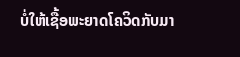ບໍ່ໃຫ້ເຊື້ອພະຍາດໂຄວິດກັບມາ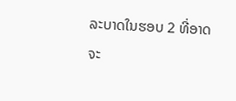ລະບາດໃນຮອບ 2 ທີ່ອາດຈະ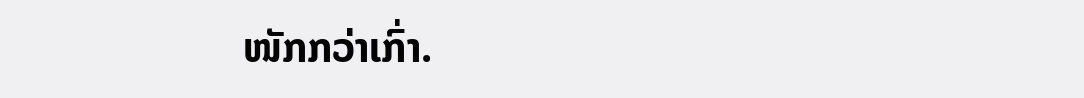ໜັກກວ່າເກົ່າ.